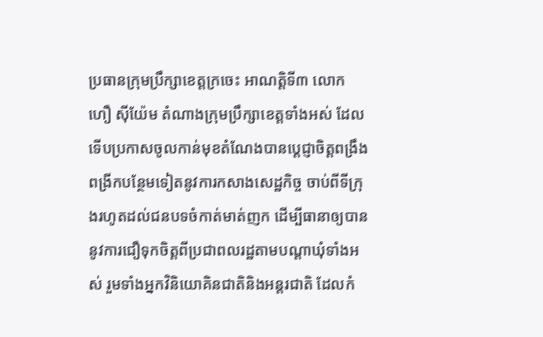ប្រធានក្រុមប្រឹក្សាខេត្តក្រចេះ អាណត្តិទី៣ លោក ហឿ ស៊ីយ៉ែម តំណាងក្រុមប្រឹក្សាខេត្តទាំងអស់ ដែលទើបប្រកាសចូលកាន់មុខតំណែងបានប្តេជ្ញាចិត្តពង្រឹងពង្រីកបន្ថែមទៀតនូវការកសាងសេដ្ឋកិច្ច ចាប់ពីទីក្រុងរហូតដល់ជនបទចំកាត់មាត់ញក ដើម្បីធានាឲ្យបាននូវការជឿទុកចិត្តពីប្រជាពលរដ្ឋតាមបណ្ដាឃុំទាំងអស់ រួមទាំងអ្នកវិនិយោគិនជាតិនិងអន្តរជាតិ ដែលកំ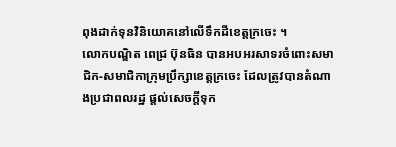ពុងដាក់ទុនវិនិយោគនៅលើទឹកដីខេត្តក្រចេះ ។
លោកបណ្ឌិត ពេជ្រ ប៊ុនធិន បានអបអរសាទរចំពោះសមាជិក-សមាជិកាក្រុមប្រឹក្សាខេត្តក្រចេះ ដែលត្រូវបានតំណាងប្រជាពលរដ្ឋ ផ្តល់សេចក្តីទុក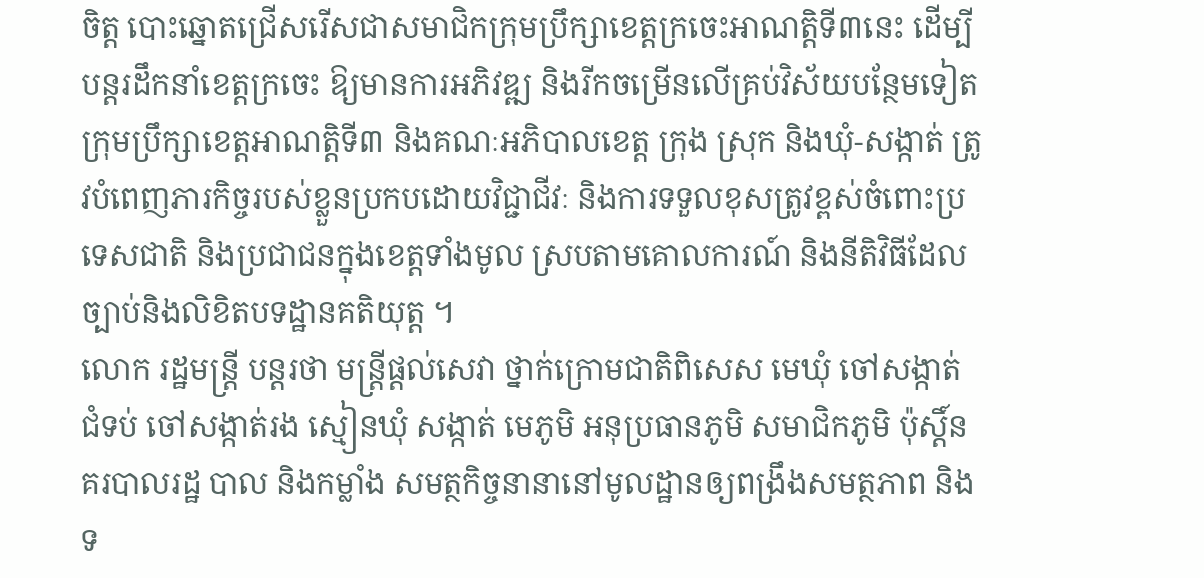ចិត្ត បោះឆ្នោតជ្រើសរើសជាសមាជិកក្រុមប្រឹក្សាខេត្តក្រចេះអាណត្តិទី៣នេះ ដើម្បីបន្តរដឹកនាំខេត្តក្រចេះ ឱ្យមានការអភិវឌ្ឍ និងរីកចម្រើនលើគ្រប់វិស័យបន្ថែមទៀត ក្រុមប្រឹក្សាខេត្តអាណត្តិទី៣ និងគណៈអភិបាលខេត្ត ក្រុង ស្រុក និងឃុំ-សង្កាត់ ត្រូវបំពេញភារកិច្ចរបស់ខ្លួនប្រកបដោយវិជ្ជាជីវៈ និងការទទួលខុសត្រូវខ្ពស់ចំពោះប្រទេសជាតិ និងប្រជាជនក្នុងខេត្តទាំងមូល ស្របតាមគោលការណ៍ និងនីតិវិធីដែលច្បាប់និងលិខិតបទដ្ឋានគតិយុត្ត ។
លោក រដ្ឋមន្ត្រី បន្តរថា មន្រ្ដីផ្ដល់សេវា ថ្នាក់ក្រោមជាតិពិសេស មេឃុំ ចៅសង្កាត់ ជំទប់ ចៅសង្កាត់រង ស្មៀនឃុំ សង្កាត់ មេភូមិ អនុប្រធានភូមិ សមាជិកភូមិ ប៉ុស្តិ៍នគរបាលរដ្ឋ បាល និងកម្លាំង សមត្ថកិច្ចនានានៅមូលដ្ឋានឲ្យពង្រឹងសមត្ថភាព និងទ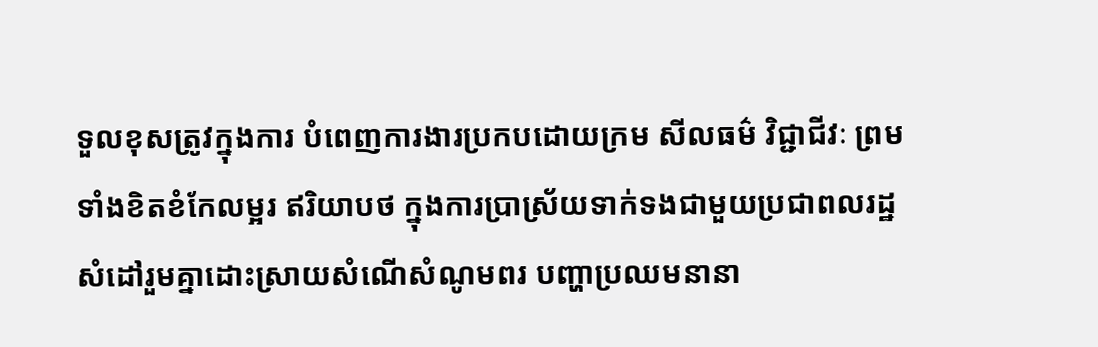ទួលខុសត្រូវក្នុងការ បំពេញការងារប្រកបដោយក្រម សីលធម៌ វិជ្ជាជីវៈ ព្រមទាំងខិតខំកែលម្អរ ឥរិយាបថ ក្នុងការប្រាស្រ័យទាក់ទងជាមួយប្រជាពលរដ្ឋ សំដៅរួមគ្នាដោះស្រាយសំណើសំណូមពរ បញ្ហាប្រឈមនានា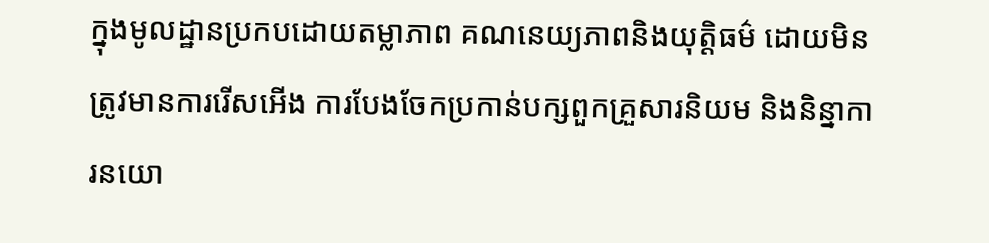ក្នុងមូលដ្ឋានប្រកបដោយតម្លាភាព គណនេយ្យភាពនិងយុត្តិធម៌ ដោយមិនត្រូវមានការរើសអើង ការបែងចែកប្រកាន់បក្សពួកគ្រួសារនិយម និងនិន្នាការនយោ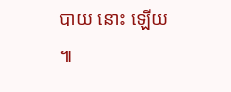បាយ នោះ ឡើយ ៕